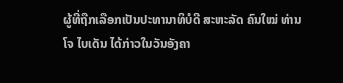ຜູ້ທີ່ຖືກເລືອກເປັນປະທານາທິບໍດີ ສະຫະລັດ ຄົນໃໝ່ ທ່ານ ໂຈ ໄບເດັນ ໄດ້ກ່າວໃນວັນອັງຄາ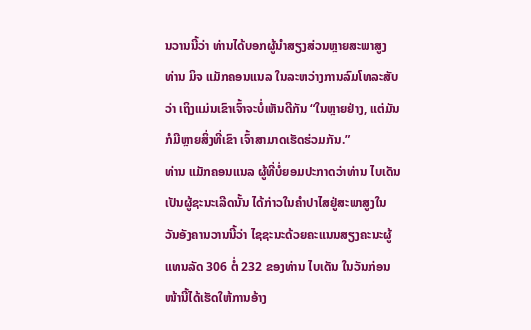ນວານນີ້ວ່າ ທ່ານໄດ້ບອກຜູ້ນຳສຽງສ່ວນຫຼາຍສະພາສູງ ທ່ານ ມິຈ ແມັກຄອນແນລ ໃນລະຫວ່າງການລົມໂທລະສັບວ່າ ເຖິງແມ່ນເຂົາເຈົ້າຈະບໍ່ເຫັນດີກັນ “ໃນຫຼາຍຢ່າງ, ແຕ່ມັນກໍມີຫຼາຍສິ່ງທີ່ເຂົາ ເຈົ້າສາມາດເຮັດຮ່ວມກັນ.”
ທ່ານ ແມັກຄອນແນລ ຜູ້ທີ່ບໍ່ຍອມປະກາດວ່າທ່ານ ໄບເດັນ ເປັນຜູ້ຊະນະເລີດນັ້ນ ໄດ້ກ່າວໃນຄຳປາໄສຢູ່ສະພາສູງໃນວັນອັງຄານວານນີ້ວ່າ ໄຊຊະນະດ້ວຍຄະແນນສຽງຄະນະຜູ້ແທນລັດ 306 ຕໍ່ 232 ຂອງທ່ານ ໄບເດັນ ໃນວັນກ່ອນໜ້ານີ້ໄດ້ເຮັດໃຫ້ການອ້າງ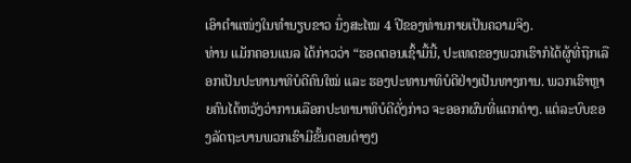ເອົາຕຳແໜ່ງໃນທຳນຽບຂາວ ນຶ່ງສະໄໝ 4 ປີຂອງທ່ານກາຍເປັນຄວາມຈິງ.
ທ່ານ ແມັກຄອນແນລ ໄດ້ກ່າວວ່າ “ຮອດຕອນເຊົ້າມື້ນີ້, ປະເທດຂອງພວກເຮົາກໍໄດ້ຜູ້ທີ່ຖືກເລືອກເປັນປະທານາທິບໍດີຄົນໃໝ່ ແລະ ຮອງປະທານາທິບໍດີຢ່າງເປັນທາງການ. ພວກເຮົາຫຼາຍຄົນໄດ້ຫວັງວ່າການເລືອກປະທານາທິບໍດີດັ່ງກ່າວ ຈະອອກຜົນທີ່ແຕກຕ່າງ. ແຕ່ລະບົບຂອງລັດຖະບານພວກເຮົາມີຂັ້ນຕອນຕ່າງໆ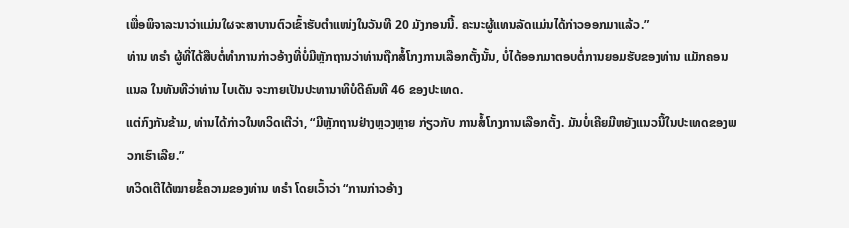ເພື່ອພິຈາລະນາວ່າແມ່ນໃຜຈະສາບານຕົວເຂົ້າຮັບຕຳແໜ່ງໃນວັນທີ 20 ມັງກອນນີ້. ຄະນະຜູ້ແທນລັດແມ່ນໄດ້ກ່າວອອກມາແລ້ວ.”
ທ່ານ ທຣຳ ຜູ້ທີ່ໄດ້ສືບຕໍ່ທຳການກ່າວອ້າງທີ່ບໍ່ມີຫຼັກຖານວ່າທ່ານຖືກສໍ້ໂກງການເລືອກຕັ້ງນັ້ນ, ບໍ່ໄດ້ອອກມາຕອບຕໍ່ການຍອມຮັບຂອງທ່ານ ແມັກຄອນແນລ ໃນທັນທີວ່າທ່ານ ໄບເດັນ ຈະກາຍເປັນປະທານາທິບໍດີຄົນທີ 46 ຂອງປະເທດ.
ແຕ່ກົງກັນຂ້າມ, ທ່ານໄດ້ກ່າວໃນທວິດເຕີວ່າ, “ມີຫຼັກຖານຢ່າງຫຼວງຫຼາຍ ກ່ຽວກັບ ການສໍ້ໂກງການເລືອກຕັ້ງ. ມັນບໍ່ເຄີຍມີຫຍັງແນວນີ້ໃນປະເທດຂອງພວກເຮົາເລີຍ.”
ທວິດເຕີໄດ້ໝາຍຂໍ້ຄວາມຂອງທ່ານ ທຣຳ ໂດຍເວົ້າວ່າ “ການກ່າວອ້າງ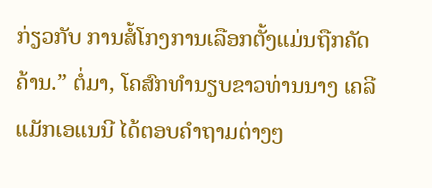ກ່ຽວກັບ ການສໍ້ໂກງການເລືອກຕັ້ງແມ່ນຖືກຄັດຄ້ານ.” ຕໍ່ມາ, ໂຄສົກທຳນຽບຂາວທ່ານນາງ ເຄລີ ແມັກເອແນນີ ໄດ້ຕອບຄຳຖາມຕ່າງໆ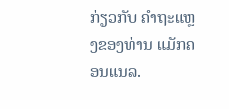ກ່ຽວກັບ ຄຳຖະແຫຼງຂອງທ່ານ ແມັກຄອນແນລ.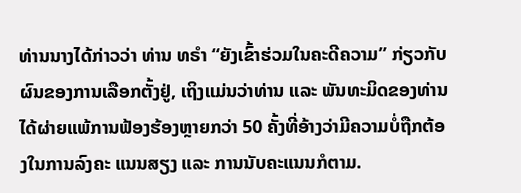ທ່ານນາງໄດ້ກ່າວວ່າ ທ່ານ ທຣຳ “ຍັງເຂົ້າຮ່ວມໃນຄະດີຄວາມ” ກ່ຽວກັບ ຜົນຂອງການເລືອກຕັ້ງຢູ່, ເຖິງແມ່ນວ່າທ່ານ ແລະ ພັນທະມິດຂອງທ່ານໄດ້ຜ່າຍແພ້ການຟ້ອງຮ້ອງຫຼາຍກວ່າ 50 ຄັ້ງທີ່ອ້າງວ່າມີຄວາມບໍ່ຖືກຕ້ອງໃນການລົງຄະ ແນນສຽງ ແລະ ການນັບຄະແນນກໍຕາມ.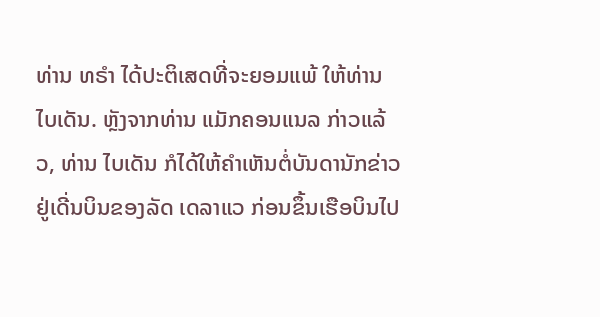ທ່ານ ທຣຳ ໄດ້ປະຕິເສດທີ່ຈະຍອມແພ້ ໃຫ້ທ່ານ ໄບເດັນ. ຫຼັງຈາກທ່ານ ແມັກຄອນແນລ ກ່າວແລ້ວ, ທ່ານ ໄບເດັນ ກໍໄດ້ໃຫ້ຄຳເຫັນຕໍ່ບັນດານັກຂ່າວຢູ່ເດີ່ນບິນຂອງລັດ ເດລາແວ ກ່ອນຂຶ້ນເຮືອບິນໄປ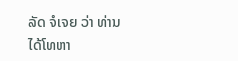ລັດ ຈໍເຈຍ ວ່າ ທ່ານໄດ້ໂທຫາ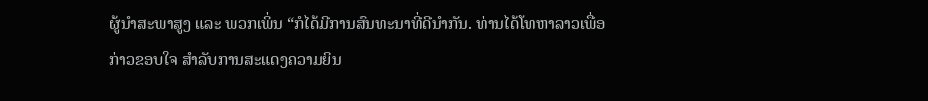ຜູ້ນຳສະພາສູງ ແລະ ພວກເພິ່ນ “ກໍໄດ້ມີການສົນທະນາທີ່ດີນຳກັນ. ທ່ານໄດ້ໂທຫາລາວເພື່ອກ່າວຂອບໃຈ ສຳລັບການສະແດງຄວາມຍິນ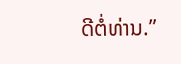ດີຕໍ່ທ່ານ.”